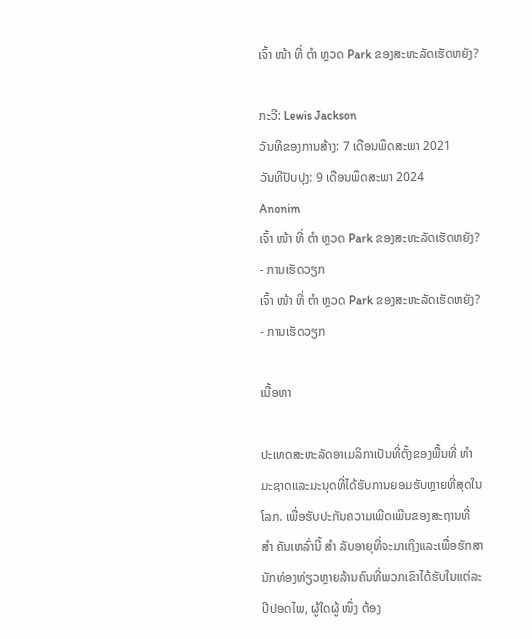ເຈົ້າ ໜ້າ ທີ່ ຕຳ ຫຼວດ Park ຂອງສະຫະລັດເຮັດຫຍັງ?

ກະວີ: Lewis Jackson
ວັນທີຂອງການສ້າງ: 7 ເດືອນພຶດສະພາ 2021
ວັນທີປັບປຸງ: 9 ເດືອນພຶດສະພາ 2024
Anonim
ເຈົ້າ ໜ້າ ທີ່ ຕຳ ຫຼວດ Park ຂອງສະຫະລັດເຮັດຫຍັງ? - ການເຮັດວຽກ
ເຈົ້າ ໜ້າ ທີ່ ຕຳ ຫຼວດ Park ຂອງສະຫະລັດເຮັດຫຍັງ? - ການເຮັດວຽກ

ເນື້ອຫາ

ປະເທດສະຫະລັດອາເມລິກາເປັນທີ່ຕັ້ງຂອງພື້ນທີ່ ທຳ ມະຊາດແລະມະນຸດທີ່ໄດ້ຮັບການຍອມຮັບຫຼາຍທີ່ສຸດໃນໂລກ. ເພື່ອຮັບປະກັນຄວາມເພີດເພີນຂອງສະຖານທີ່ ສຳ ຄັນເຫລົ່ານີ້ ສຳ ລັບອາຍຸທີ່ຈະມາເຖິງແລະເພື່ອຮັກສານັກທ່ອງທ່ຽວຫຼາຍລ້ານຄົນທີ່ພວກເຂົາໄດ້ຮັບໃນແຕ່ລະປີປອດໄພ, ຜູ້ໃດຜູ້ ໜຶ່ງ ຕ້ອງ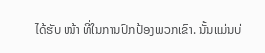ໄດ້ຮັບ ໜ້າ ທີ່ໃນການປົກປ້ອງພວກເຂົາ. ນັ້ນແມ່ນບ່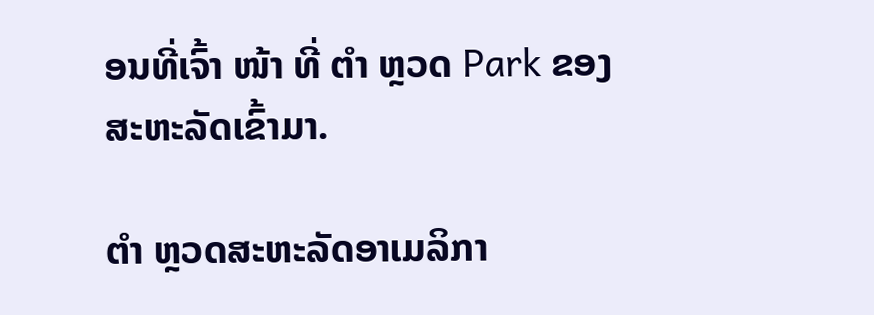ອນທີ່ເຈົ້າ ໜ້າ ທີ່ ຕຳ ຫຼວດ Park ຂອງສະຫະລັດເຂົ້າມາ.

ຕຳ ຫຼວດສະຫະລັດອາເມລິກາ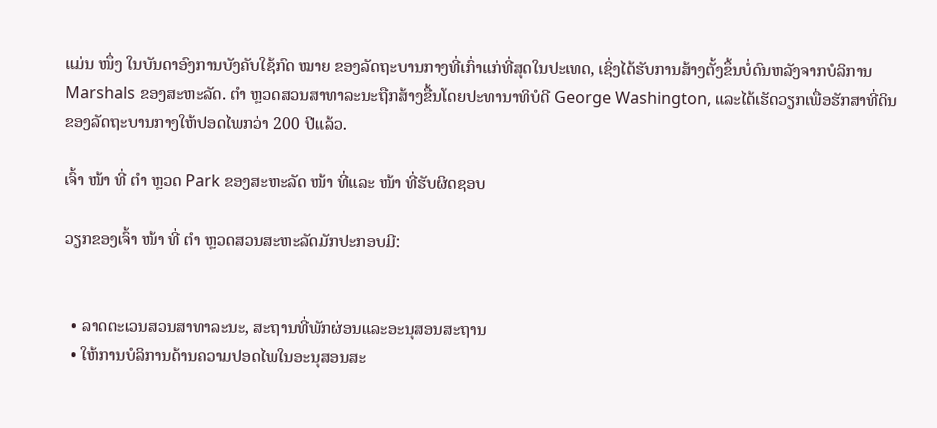ແມ່ນ ໜຶ່ງ ໃນບັນດາອົງການບັງຄັບໃຊ້ກົດ ໝາຍ ຂອງລັດຖະບານກາງທີ່ເກົ່າແກ່ທີ່ສຸດໃນປະເທດ, ເຊິ່ງໄດ້ຮັບການສ້າງຕັ້ງຂຶ້ນບໍ່ດົນຫລັງຈາກບໍລິການ Marshals ຂອງສະຫະລັດ. ຕຳ ຫຼວດສວນສາທາລະນະຖືກສ້າງຂື້ນໂດຍປະທານາທິບໍດີ George Washington, ແລະໄດ້ເຮັດວຽກເພື່ອຮັກສາທີ່ດິນຂອງລັດຖະບານກາງໃຫ້ປອດໄພກວ່າ 200 ປີແລ້ວ.

ເຈົ້າ ໜ້າ ທີ່ ຕຳ ຫຼວດ Park ຂອງສະຫະລັດ ໜ້າ ທີ່ແລະ ໜ້າ ທີ່ຮັບຜິດຊອບ

ວຽກຂອງເຈົ້າ ໜ້າ ທີ່ ຕຳ ຫຼວດສວນສະຫະລັດມັກປະກອບມີ:


  • ລາດຕະເວນສວນສາທາລະນະ, ສະຖານທີ່ພັກຜ່ອນແລະອະນຸສອນສະຖານ
  • ໃຫ້ການບໍລິການດ້ານຄວາມປອດໄພໃນອະນຸສອນສະ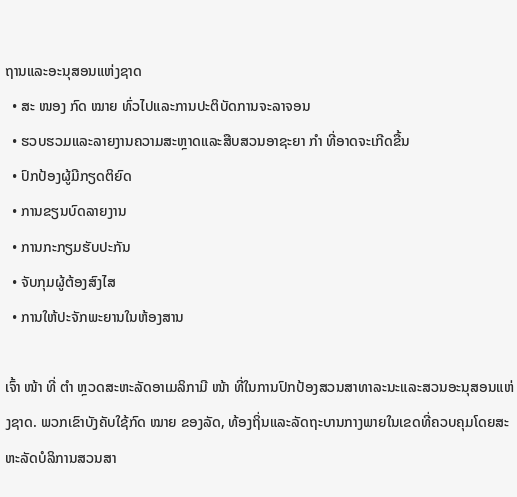ຖານແລະອະນຸສອນແຫ່ງຊາດ
  • ສະ ໜອງ ກົດ ໝາຍ ທົ່ວໄປແລະການປະຕິບັດການຈະລາຈອນ
  • ຮວບຮວມແລະລາຍງານຄວາມສະຫຼາດແລະສືບສວນອາຊະຍາ ກຳ ທີ່ອາດຈະເກີດຂື້ນ
  • ປົກປ້ອງຜູ້ມີກຽດຕິຍົດ
  • ການຂຽນບົດລາຍງານ
  • ການກະກຽມຮັບປະກັນ
  • ຈັບກຸມຜູ້ຕ້ອງສົງໄສ
  • ການໃຫ້ປະຈັກພະຍານໃນຫ້ອງສານ

ເຈົ້າ ໜ້າ ທີ່ ຕຳ ຫຼວດສະຫະລັດອາເມລິກາມີ ໜ້າ ທີ່ໃນການປົກປ້ອງສວນສາທາລະນະແລະສວນອະນຸສອນແຫ່ງຊາດ. ພວກເຂົາບັງຄັບໃຊ້ກົດ ໝາຍ ຂອງລັດ, ທ້ອງຖິ່ນແລະລັດຖະບານກາງພາຍໃນເຂດທີ່ຄວບຄຸມໂດຍສະຫະລັດບໍລິການສວນສາ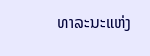ທາລະນະແຫ່ງ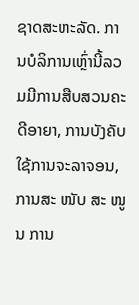ຊາດສະຫະລັດ. ການບໍລິການເຫຼົ່ານີ້ລວມມີການສືບສວນຄະດີອາຍາ, ການບັງຄັບໃຊ້ການຈະລາຈອນ, ການສະ ໜັບ ສະ ໜູນ ການ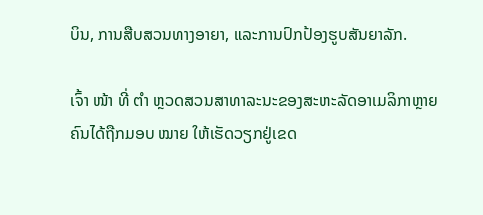ບິນ, ການສືບສວນທາງອາຍາ, ແລະການປົກປ້ອງຮູບສັນຍາລັກ.

ເຈົ້າ ໜ້າ ທີ່ ຕຳ ຫຼວດສວນສາທາລະນະຂອງສະຫະລັດອາເມລິກາຫຼາຍຄົນໄດ້ຖືກມອບ ໝາຍ ໃຫ້ເຮັດວຽກຢູ່ເຂດ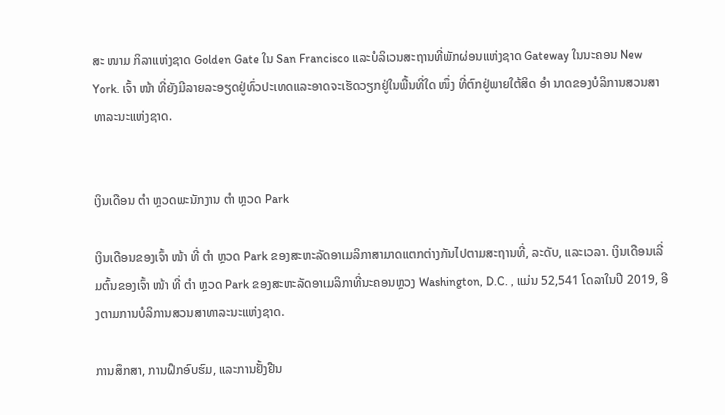ສະ ໜາມ ກິລາແຫ່ງຊາດ Golden Gate ໃນ San Francisco ແລະບໍລິເວນສະຖານທີ່ພັກຜ່ອນແຫ່ງຊາດ Gateway ໃນນະຄອນ New York. ເຈົ້າ ໜ້າ ທີ່ຍັງມີລາຍລະອຽດຢູ່ທົ່ວປະເທດແລະອາດຈະເຮັດວຽກຢູ່ໃນພື້ນທີ່ໃດ ໜຶ່ງ ທີ່ຕົກຢູ່ພາຍໃຕ້ສິດ ອຳ ນາດຂອງບໍລິການສວນສາທາລະນະແຫ່ງຊາດ.


ເງິນເດືອນ ຕຳ ຫຼວດພະນັກງານ ຕຳ ຫຼວດ Park

ເງິນເດືອນຂອງເຈົ້າ ໜ້າ ທີ່ ຕຳ ຫຼວດ Park ຂອງສະຫະລັດອາເມລິກາສາມາດແຕກຕ່າງກັນໄປຕາມສະຖານທີ່, ລະດັບ, ແລະເວລາ. ເງິນເດືອນເລີ່ມຕົ້ນຂອງເຈົ້າ ໜ້າ ທີ່ ຕຳ ຫຼວດ Park ຂອງສະຫະລັດອາເມລິກາທີ່ນະຄອນຫຼວງ Washington, D.C. , ແມ່ນ 52,541 ໂດລາໃນປີ 2019, ອີງຕາມການບໍລິການສວນສາທາລະນະແຫ່ງຊາດ.

ການສຶກສາ, ການຝຶກອົບຮົມ, ແລະການຢັ້ງຢືນ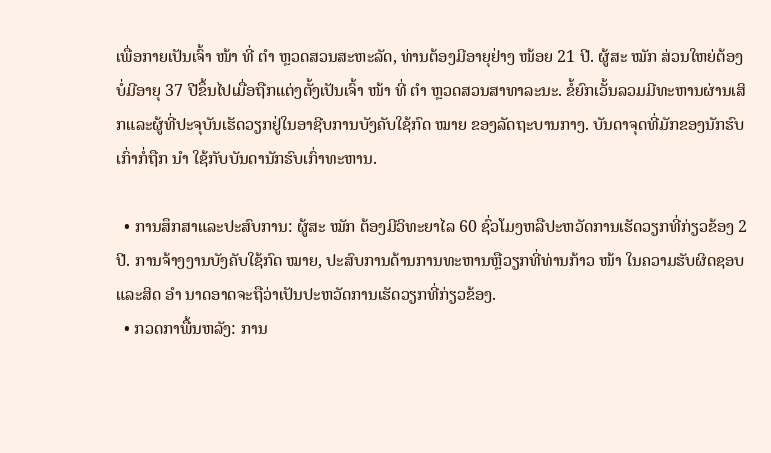ເພື່ອກາຍເປັນເຈົ້າ ໜ້າ ທີ່ ຕຳ ຫຼວດສວນສະຫະລັດ, ທ່ານຕ້ອງມີອາຍຸຢ່າງ ໜ້ອຍ 21 ປີ. ຜູ້ສະ ໝັກ ສ່ວນໃຫຍ່ຕ້ອງບໍ່ມີອາຍຸ 37 ປີຂຶ້ນໄປເມື່ອຖືກແຕ່ງຕັ້ງເປັນເຈົ້າ ໜ້າ ທີ່ ຕຳ ຫຼວດສວນສາທາລະນະ. ຂໍ້ຍົກເວັ້ນລວມມີທະຫານຜ່ານເສິກແລະຜູ້ທີ່ປະຈຸບັນເຮັດວຽກຢູ່ໃນອາຊີບການບັງຄັບໃຊ້ກົດ ໝາຍ ຂອງລັດຖະບານກາງ. ບັນດາຈຸດທີ່ມັກຂອງນັກຮົບເກົ່າກໍ່ຖືກ ນຳ ໃຊ້ກັບບັນດານັກຮົບເກົ່າທະຫານ.

  • ການສຶກສາແລະປະສົບການ: ຜູ້ສະ ໝັກ ຕ້ອງມີວິທະຍາໄລ 60 ຊົ່ວໂມງຫລືປະຫວັດການເຮັດວຽກທີ່ກ່ຽວຂ້ອງ 2 ປີ. ການຈ້າງງານບັງຄັບໃຊ້ກົດ ໝາຍ, ປະສົບການດ້ານການທະຫານຫຼືວຽກທີ່ທ່ານກ້າວ ໜ້າ ໃນຄວາມຮັບຜິດຊອບແລະສິດ ອຳ ນາດອາດຈະຖືວ່າເປັນປະຫວັດການເຮັດວຽກທີ່ກ່ຽວຂ້ອງ.
  • ກວດກາພື້ນຫລັງ: ການ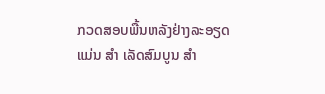ກວດສອບພື້ນຫລັງຢ່າງລະອຽດແມ່ນ ສຳ ເລັດສົມບູນ ສຳ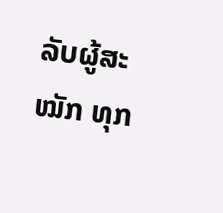ລັບຜູ້ສະ ໝັກ ທຸກ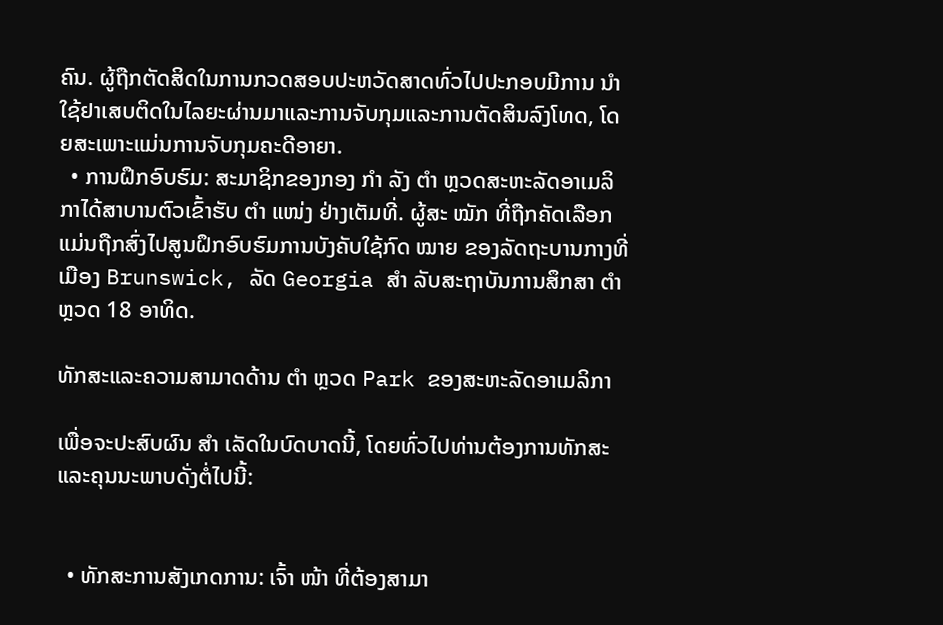ຄົນ. ຜູ້ຖືກຕັດສິດໃນການກວດສອບປະຫວັດສາດທົ່ວໄປປະກອບມີການ ນຳ ໃຊ້ຢາເສບຕິດໃນໄລຍະຜ່ານມາແລະການຈັບກຸມແລະການຕັດສິນລົງໂທດ, ໂດຍສະເພາະແມ່ນການຈັບກຸມຄະດີອາຍາ.
  • ການຝຶກອົບຮົມ: ສະມາຊິກຂອງກອງ ກຳ ລັງ ຕຳ ຫຼວດສະຫະລັດອາເມລິກາໄດ້ສາບານຕົວເຂົ້າຮັບ ຕຳ ແໜ່ງ ຢ່າງເຕັມທີ່. ຜູ້ສະ ໝັກ ທີ່ຖືກຄັດເລືອກແມ່ນຖືກສົ່ງໄປສູນຝຶກອົບຮົມການບັງຄັບໃຊ້ກົດ ໝາຍ ຂອງລັດຖະບານກາງທີ່ເມືອງ Brunswick, ລັດ Georgia ສຳ ລັບສະຖາບັນການສຶກສາ ຕຳ ຫຼວດ 18 ອາທິດ.

ທັກສະແລະຄວາມສາມາດດ້ານ ຕຳ ຫຼວດ Park ຂອງສະຫະລັດອາເມລິກາ

ເພື່ອຈະປະສົບຜົນ ສຳ ເລັດໃນບົດບາດນີ້, ໂດຍທົ່ວໄປທ່ານຕ້ອງການທັກສະແລະຄຸນນະພາບດັ່ງຕໍ່ໄປນີ້:


  • ທັກສະການສັງເກດການ: ເຈົ້າ ໜ້າ ທີ່ຕ້ອງສາມາ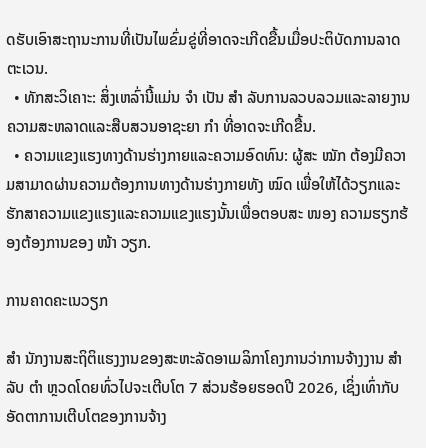ດຮັບເອົາສະຖານະການທີ່ເປັນໄພຂົ່ມຂູ່ທີ່ອາດຈະເກີດຂື້ນເມື່ອປະຕິບັດການລາດຕະເວນ.
  • ທັກສະວິເຄາະ: ສິ່ງເຫລົ່ານີ້ແມ່ນ ຈຳ ເປັນ ສຳ ລັບການລວບລວມແລະລາຍງານຄວາມສະຫລາດແລະສືບສວນອາຊະຍາ ກຳ ທີ່ອາດຈະເກີດຂື້ນ.
  • ຄວາມແຂງແຮງທາງດ້ານຮ່າງກາຍແລະຄວາມອົດທົນ: ຜູ້ສະ ໝັກ ຕ້ອງມີຄວາມສາມາດຜ່ານຄວາມຕ້ອງການທາງດ້ານຮ່າງກາຍທັງ ໝົດ ເພື່ອໃຫ້ໄດ້ວຽກແລະຮັກສາຄວາມແຂງແຮງແລະຄວາມແຂງແຮງນັ້ນເພື່ອຕອບສະ ໜອງ ຄວາມຮຽກຮ້ອງຕ້ອງການຂອງ ໜ້າ ວຽກ.

ການຄາດຄະເນວຽກ

ສຳ ນັກງານສະຖິຕິແຮງງານຂອງສະຫະລັດອາເມລິກາໂຄງການວ່າການຈ້າງງານ ສຳ ລັບ ຕຳ ຫຼວດໂດຍທົ່ວໄປຈະເຕີບໂຕ 7 ສ່ວນຮ້ອຍຮອດປີ 2026, ເຊິ່ງເທົ່າກັບອັດຕາການເຕີບໂຕຂອງການຈ້າງ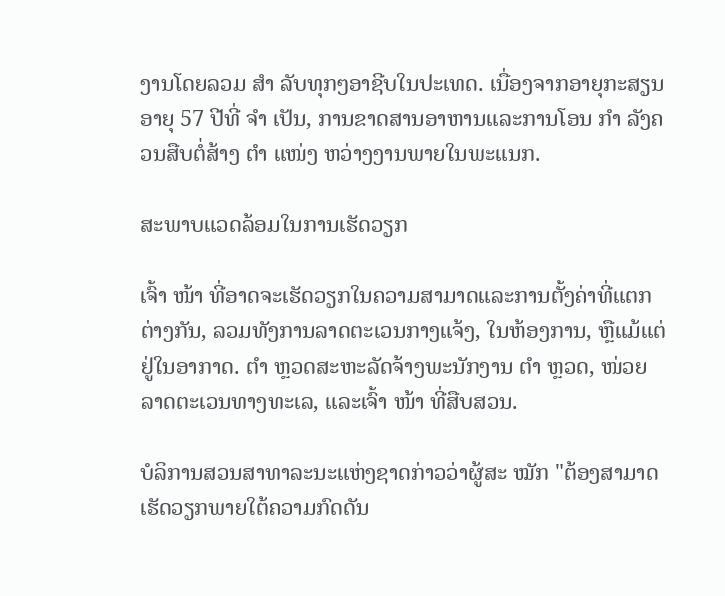ງານໂດຍລວມ ສຳ ລັບທຸກໆອາຊີບໃນປະເທດ. ເນື່ອງຈາກອາຍຸກະສຽນອາຍຸ 57 ປີທີ່ ຈຳ ເປັນ, ການຂາດສານອາຫານແລະການໂອນ ກຳ ລັງຄວນສືບຕໍ່ສ້າງ ຕຳ ແໜ່ງ ຫວ່າງງານພາຍໃນພະແນກ.

ສະພາບແວດລ້ອມໃນການເຮັດວຽກ

ເຈົ້າ ໜ້າ ທີ່ອາດຈະເຮັດວຽກໃນຄວາມສາມາດແລະການຕັ້ງຄ່າທີ່ແຕກຕ່າງກັນ, ລວມທັງການລາດຕະເວນກາງແຈ້ງ, ໃນຫ້ອງການ, ຫຼືແມ້ແຕ່ຢູ່ໃນອາກາດ. ຕຳ ຫຼວດສະຫະລັດຈ້າງພະນັກງານ ຕຳ ຫຼວດ, ໜ່ວຍ ລາດຕະເວນທາງທະເລ, ແລະເຈົ້າ ໜ້າ ທີ່ສືບສວນ.

ບໍລິການສວນສາທາລະນະແຫ່ງຊາດກ່າວວ່າຜູ້ສະ ໝັກ "ຕ້ອງສາມາດເຮັດວຽກພາຍໃຕ້ຄວາມກົດດັນ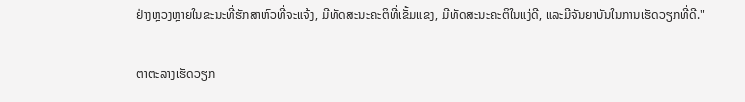ຢ່າງຫຼວງຫຼາຍໃນຂະນະທີ່ຮັກສາຫົວທີ່ຈະແຈ້ງ, ມີທັດສະນະຄະຕິທີ່ເຂັ້ມແຂງ, ມີທັດສະນະຄະຕິໃນແງ່ດີ, ແລະມີຈັນຍາບັນໃນການເຮັດວຽກທີ່ດີ."

ຕາຕະລາງເຮັດວຽກ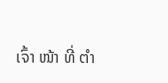ເຈົ້າ ໜ້າ ທີ່ ຕຳ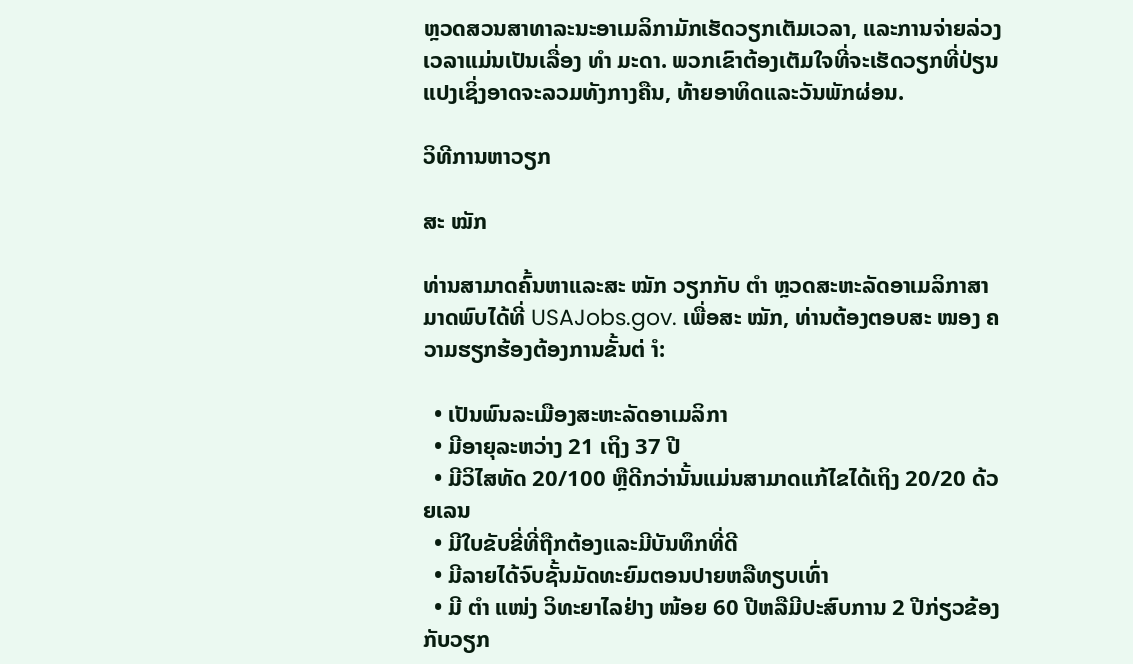ຫຼວດສວນສາທາລະນະອາເມລິກາມັກເຮັດວຽກເຕັມເວລາ, ແລະການຈ່າຍລ່ວງເວລາແມ່ນເປັນເລື່ອງ ທຳ ມະດາ. ພວກເຂົາຕ້ອງເຕັມໃຈທີ່ຈະເຮັດວຽກທີ່ປ່ຽນແປງເຊິ່ງອາດຈະລວມທັງກາງຄືນ, ທ້າຍອາທິດແລະວັນພັກຜ່ອນ.

ວິທີການຫາວຽກ

ສະ ໝັກ

ທ່ານສາມາດຄົ້ນຫາແລະສະ ໝັກ ວຽກກັບ ຕຳ ຫຼວດສະຫະລັດອາເມລິກາສາມາດພົບໄດ້ທີ່ USAJobs.gov. ເພື່ອສະ ໝັກ, ທ່ານຕ້ອງຕອບສະ ໜອງ ຄວາມຮຽກຮ້ອງຕ້ອງການຂັ້ນຕ່ ຳ:

  • ເປັນພົນລະເມືອງສະຫະລັດອາເມລິກາ
  • ມີອາຍຸລະຫວ່າງ 21 ເຖິງ 37 ປີ
  • ມີວິໄສທັດ 20/100 ຫຼືດີກວ່ານັ້ນແມ່ນສາມາດແກ້ໄຂໄດ້ເຖິງ 20/20 ດ້ວຍເລນ
  • ມີໃບຂັບຂີ່ທີ່ຖືກຕ້ອງແລະມີບັນທຶກທີ່ດີ
  • ມີລາຍໄດ້ຈົບຊັ້ນມັດທະຍົມຕອນປາຍຫລືທຽບເທົ່າ
  • ມີ ຕຳ ແໜ່ງ ວິທະຍາໄລຢ່າງ ໜ້ອຍ 60 ປີຫລືມີປະສົບການ 2 ປີກ່ຽວຂ້ອງກັບວຽກ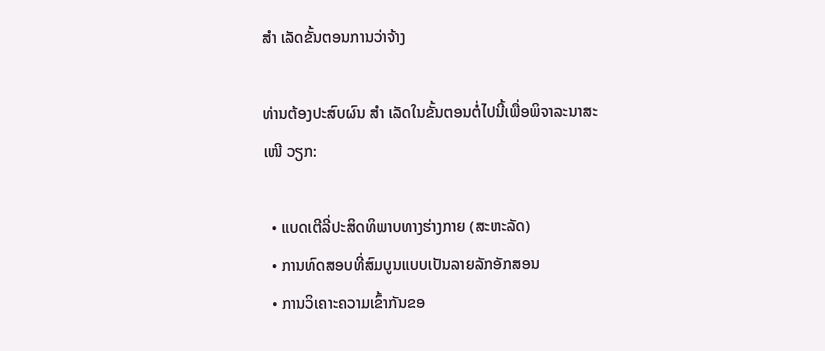ສຳ ເລັດຂັ້ນຕອນການວ່າຈ້າງ

ທ່ານຕ້ອງປະສົບຜົນ ສຳ ເລັດໃນຂັ້ນຕອນຕໍ່ໄປນີ້ເພື່ອພິຈາລະນາສະ ເໜີ ວຽກ:

  • ແບດເຕີລີ່ປະສິດທິພາບທາງຮ່າງກາຍ (ສະຫະລັດ)
  • ການທົດສອບທີ່ສົມບູນແບບເປັນລາຍລັກອັກສອນ
  • ການວິເຄາະຄວາມເຂົ້າກັນຂອ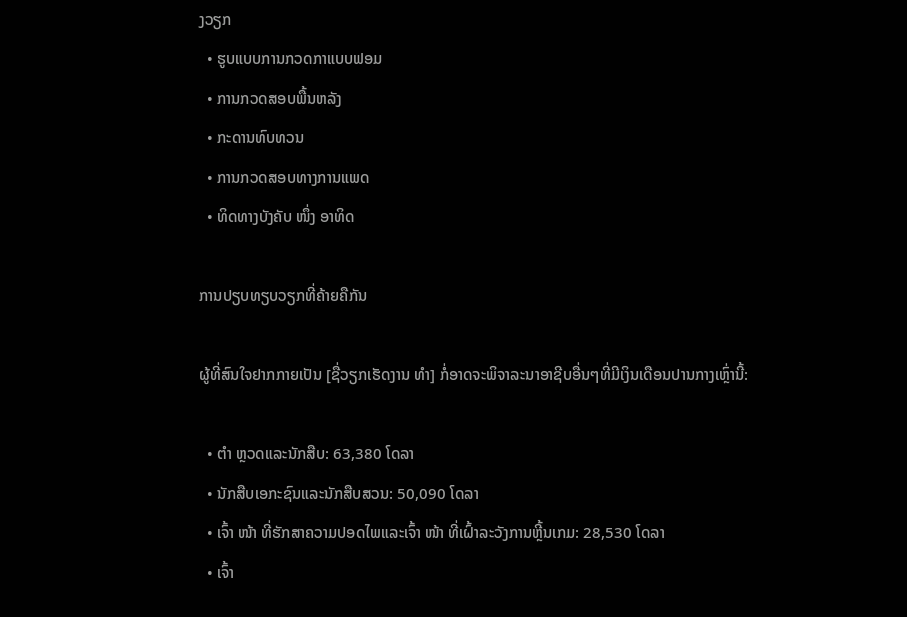ງວຽກ
  • ຮູບແບບການກວດກາແບບຟອມ
  • ການກວດສອບພື້ນຫລັງ
  • ກະດານທົບທວນ
  • ການກວດສອບທາງການແພດ
  • ທິດທາງບັງຄັບ ໜຶ່ງ ອາທິດ

ການປຽບທຽບວຽກທີ່ຄ້າຍຄືກັນ

ຜູ້ທີ່ສົນໃຈຢາກກາຍເປັນ [ຊື່ວຽກເຮັດງານ ທຳ] ກໍ່ອາດຈະພິຈາລະນາອາຊີບອື່ນໆທີ່ມີເງິນເດືອນປານກາງເຫຼົ່ານີ້:

  • ຕຳ ຫຼວດແລະນັກສືບ: 63,380 ໂດລາ
  • ນັກສືບເອກະຊົນແລະນັກສືບສວນ: 50,090 ໂດລາ
  • ເຈົ້າ ໜ້າ ທີ່ຮັກສາຄວາມປອດໄພແລະເຈົ້າ ໜ້າ ທີ່ເຝົ້າລະວັງການຫຼີ້ນເກມ: 28,530 ໂດລາ
  • ເຈົ້າ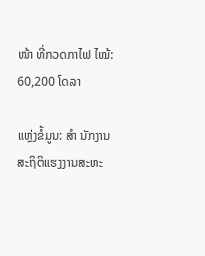ໜ້າ ທີ່ກວດກາໄຟ ໄໝ້: 60,200 ໂດລາ

ແຫຼ່ງຂໍ້ມູນ: ສຳ ນັກງານສະຖິຕິແຮງງານສະຫະ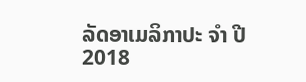ລັດອາເມລິກາປະ ຈຳ ປີ 2018